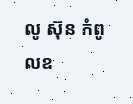លូ ស៊ុន កំពូលឧ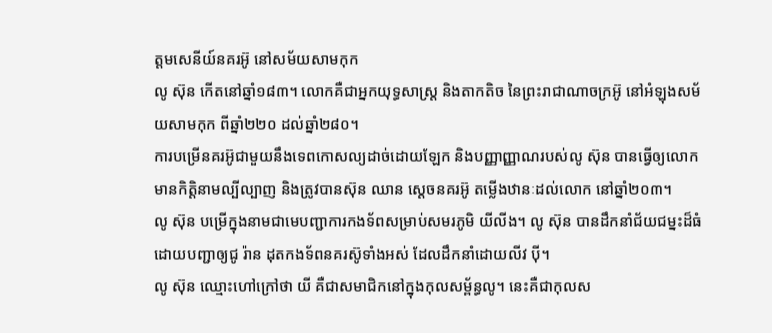ត្តមសេនីយ៍នគរអ៊ូ នៅសម័យសាមកុក
លូ ស៊ុន កើតនៅឆ្នាំ១៨៣។ លោកគឺជាអ្នកយុទ្ធសាស្រ្ត និងតាកតិច នៃព្រះរាជាណាចក្រអ៊ូ នៅអំឡុងសម័យសាមកុក ពីឆ្នាំ២២០ ដល់ឆ្នាំ២៨០។
ការបម្រើនគរអ៊ូជាមួយនឹងទេពកោសល្យដាច់ដោយឡែក និងបញ្ញាញ្ញាណរបស់លូ ស៊ុន បានធ្វើឲ្យលោកមានកិត្តិនាមល្បីល្បាញ និងត្រូវបានស៊ុន ឈាន ស្តេចនគរអ៊ូ តម្លើងឋានៈដល់លោក នៅឆ្នាំ២០៣។
លូ ស៊ុន បម្រើក្នុងនាមជាមេបញ្ជាការកងទ័ពសម្រាប់សមរភូមិ យីលីង។ លូ ស៊ុន បានដឹកនាំជ័យជម្នះដ៏ធំដោយបញ្ជាឲ្យជូ រ៉ាន ដុតកងទ័ពនគរស៊ូទាំងអស់ ដែលដឹកនាំដោយលីវ ប៉ី។
លូ ស៊ុន ឈ្មោះហៅក្រៅថា យី គឺជាសមាជិកនៅក្នុងកុលសម្ព័ន្ធលូ។ នេះគឺជាកុលស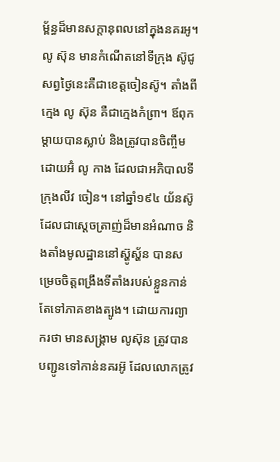ម្ព័ន្ធដ៏មានសក្តានុពលនៅក្នុងនគរអូ។ លូ ស៊ុន មានកំណើតនៅទីក្រុង ស៊ូជូ សព្វថ្ងៃនេះគឺជាខេត្តចៀនស៊ូ។ តាំងពីក្មេង លូ ស៊ុន គឺជាក្មេងកំព្រា។ ឪពុកម្តាយបានស្លាប់ និងត្រូវបានចិញ្ចឹមដោយអ៊ំ លូ កាង ដែលជាអភិបាលទីក្រុងលីវ ចៀន។ នៅឆ្នាំ១៩៤ យ័នស៊ូ ដែលជាស្តេចត្រាញ់ដ៏មានអំណាច និងតាំងមូលដ្ឋាននៅស្ហ៊ូស្ហ័ន បានសម្រេចចិត្តពង្រឹងទីតាំងរបស់ខ្លួនកាន់តែទៅភាគខាងត្បូង។ ដោយការព្យាករថា មានសង្រ្គាម លូស៊ុន ត្រូវបានបញ្ជូនទៅកាន់នគរអ៊ូ ដែលលោកត្រូវ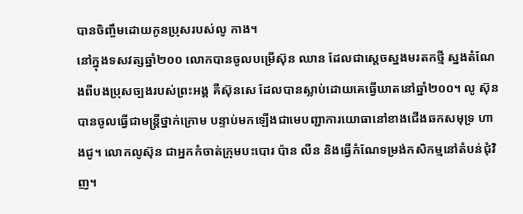បានចិញ្ចឹមដោយកូនប្រុសរបស់លូ កាង។
នៅក្នុងទសវត្សឆ្នាំ២០០ លោកបានចូលបម្រើស៊ុន ឈាន ដែលជាស្តេចស្នងមរតកថ្មី ស្នងតំណែងពីបងប្រុសច្បងរបស់ព្រះអង្គ គឺស៊ុនសេ ដែលបានស្លាប់ដោយគេធ្វើឃាតនៅឆ្នាំ២០០។ លូ ស៊ុន បានចូលធ្វើជាមន្រ្តីថ្នាក់ក្រោម បន្ទាប់មកឡើងជាមេបញ្ជាការយោធានៅខាងជើងឆកសមុទ្រ ហាងជូ។ លោកលូស៊ុន ជាអ្នកកំចាត់ក្រុមបះបោរ ប៉ាន លីន និងធ្វើកំណែទម្រង់កសិកម្មនៅតំបន់ជុំវិញ។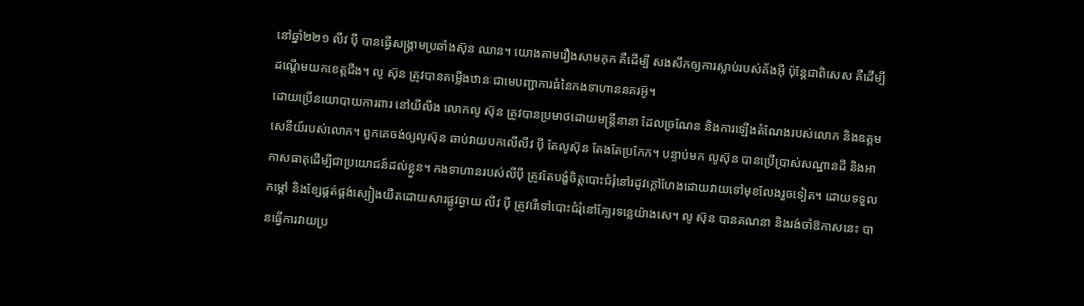នៅឆ្នាំ២២១ លីវ ប៉ី បានធ្វើសង្រ្គាមប្រឆាំងស៊ុន ឈាន។ យោងតាមរឿងសាមកុក គឺដើម្បី សងសឹកឲ្យការស្លាប់របស់គ័ងអ៊ី ប៉ុន្តែជាពិសេស គឺដើម្បីដណ្តើមយកខេត្តជីង។ លូ ស៊ុន ត្រូវបានតម្លើងឋានៈជាមេបញ្ជាការធំនៃកងទាហាននគរអ៊ូ។
ដោយប្រើនយោបាយការពារ នៅយីលីង លោកលូ ស៊ុន ត្រូវបានប្រមាថដោយមន្រ្តីនានា ដែលច្រណែន និងការឡើងតំណែងរបស់លោក និងឧត្តមសេនីយ៍របស់លោក។ ពួកគេចង់ឲ្យលូស៊ុន ឆាប់វាយបកលើលីវ ប៉ី តែលូស៊ុន តែងតែប្រកែក។ បន្ទាប់មក លូស៊ុន បានប្រើប្រាស់សណ្ឋានដី និងអាកាសធាតុដើម្បីជាប្រយោជន៍ដល់ខ្លួន។ កងទាហានរបស់លីប៉ី ត្រូវតែបង្ខំចិត្តបោះជំរុំនៅរដូវក្តៅហែងដោយវាយទៅមុខលែងរួចទៀត។ ដោយទទួលកម្តៅ និងខ្សែផ្គត់ផ្គង់ស្បៀងយឺតដោយសារផ្លូវឆ្ងាយ លីវ ប៉ី ត្រូវរើទៅបោះជំរុំនៅក្បែរទន្លេយ៉ាងសេ។ លូ ស៊ុន បានគណនា និងរង់ចាំឱកាសនេះ បានធ្វើការវាយប្រ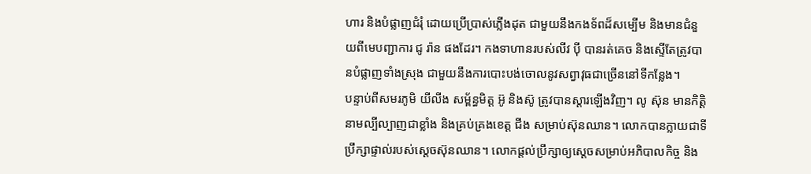ហារ និងបំផ្លាញជំរុំ ដោយប្រើប្រាស់ភ្លើងដុត ជាមួយនឹងកងទ័ពដ៏សម្បើម និងមានជំនួយពីមេបញ្ជាការ ជូ រ៉ាន ផងដែរ។ កងទាហានរបស់លីវ ប៉ី បានរត់គេច និងស្ទើតែត្រូវបានបំផ្លាញទាំងស្រុង ជាមួយនឹងការបោះបង់ចោលនូវសព្វាវុធជាច្រើននៅទីកន្លែង។
បន្ទាប់ពីសមរភូមិ យីលីង សម្ព័ន្ធមិត្ត អ៊ូ និងស៊ូ ត្រូវបានស្តារឡើងវិញ។ លូ ស៊ុន មានកិត្តិនាមល្បីល្បាញជាខ្លាំង និងគ្រប់គ្រងខេត្ត ជីង សម្រាប់ស៊ុនឈាន។ លោកបានក្លាយជាទីប្រឹក្សាផ្ទាល់របស់ស្តេចស៊ុនឈាន។ លោកផ្តល់ប្រឹក្សាឲ្យស្តេចសម្រាប់អភិបាលកិច្ច និង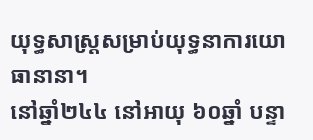យុទ្ធសាស្រ្តសម្រាប់យុទ្ធនាការយោធានានា។
នៅឆ្នាំ២៤៤ នៅអាយុ ៦០ឆ្នាំ បន្ទា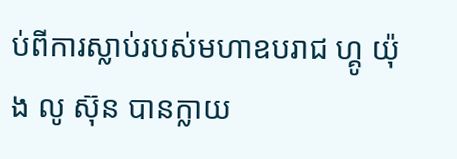ប់ពីការស្លាប់របស់មហាឧបរាជ ហ្គូ យ៉ុង លូ ស៊ុន បានក្លាយ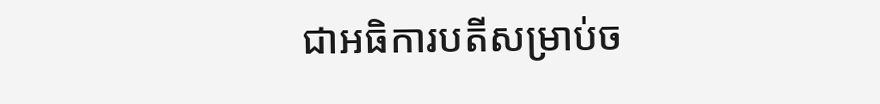ជាអធិការបតីសម្រាប់ច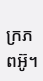ក្រភពអ៊ូ។